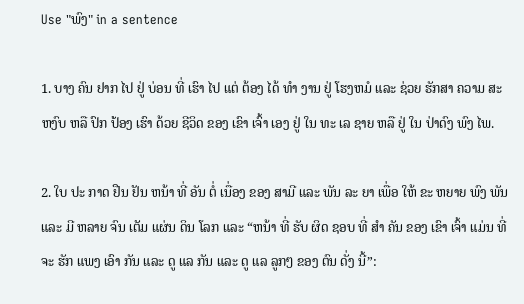Use "ພົງ" in a sentence

1. ບາງ ຄົນ ຢາກ ໄປ ຢູ່ ບ່ອນ ທີ່ ເຮົາ ໄປ ແຕ່ ຕ້ອງ ໄດ້ ທໍາ ງານ ຢູ່ ໂຮງຫມໍ ແລະ ຊ່ວຍ ຮັກສາ ຄວາມ ສະຫງົບ ຫລື ປົກ ປ້ອງ ເຮົາ ດ້ວຍ ຊີວິດ ຂອງ ເຂົາ ເຈົ້າ ເອງ ຢູ່ ໃນ ທະ ເລ ຊາຍ ຫລື ຢູ່ ໃນ ປ່າດົງ ພົງ ໄພ.

2. ໃບ ປະ ກາດ ຢືນ ຢັນ ຫນ້າ ທີ່ ອັນ ຕໍ່ ເນື່ອງ ຂອງ ສາມີ ແລະ ພັນ ລະ ຍາ ເພື່ອ ໃຫ້ ຂະ ຫຍາຍ ພົງ ພັນ ແລະ ມີ ຫລາຍ ຈົນ ເຕັມ ແຜ່ນ ດິນ ໂລກ ແລະ “ຫນ້າ ທີ່ ຮັບ ຜິດ ຊອບ ທີ່ ສໍາ ຄັນ ຂອງ ເຂົາ ເຈົ້າ ແມ່ນ ທີ່ ຈະ ຮັກ ແພງ ເອົາ ກັນ ແລະ ດູ ແລ ກັນ ແລະ ດູ ແລ ລູກໆ ຂອງ ຕົນ ດັ່ງ ນີ້”: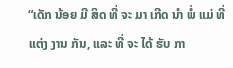“ເດັກ ນ້ອຍ ມີ ສິດ ທີ່ ຈະ ມາ ເກີດ ນໍາ ພໍ່ ແມ່ ທີ່ ແຕ່ງ ງານ ກັນ, ແລະ ທີ່ ຈະ ໄດ້ ຮັບ ກາ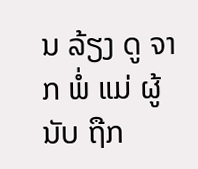ນ ລ້ຽງ ດູ ຈາກ ພໍ່ ແມ່ ຜູ້ ນັບ ຖືກ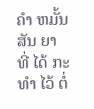ຄໍາ ຫມັ້ນ ສັນ ຍາ ທີ່ ໄດ້ ກະ ທໍາ ໄວ້ ຕໍ່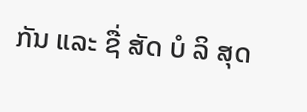ກັນ ແລະ ຊື່ ສັດ ບໍ ລິ ສຸດ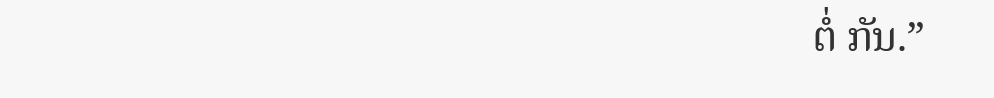ຕໍ່ ກັນ.”